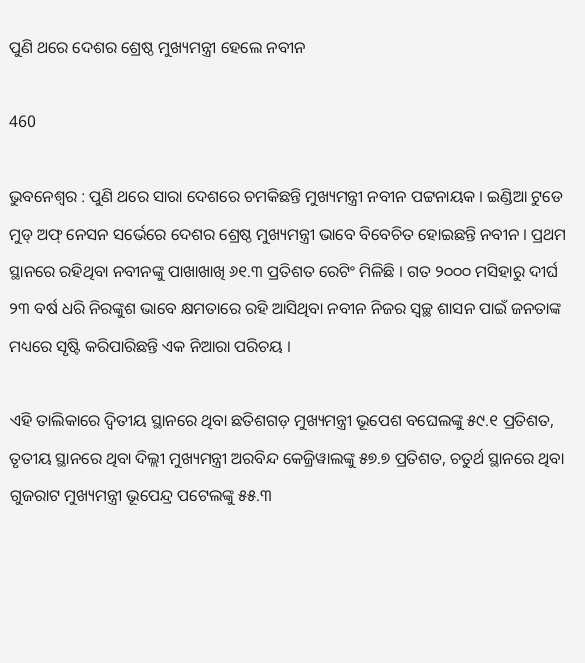ପୁଣି ଥରେ ଦେଶର ଶ୍ରେଷ୍ଠ ମୁଖ୍ୟମନ୍ତ୍ରୀ ହେଲେ ନବୀନ

460

ଭୁବନେଶ୍ୱର : ପୁଣି ଥରେ ସାରା ଦେଶରେ ଚମକିଛନ୍ତି ମୁଖ୍ୟମନ୍ତ୍ରୀ ନବୀନ ପଟ୍ଟନାୟକ । ଇଣ୍ଡିଆ ଟୁଡେ ମୁଡ୍ ଅଫ୍ ନେସନ ସର୍ଭେରେ ଦେଶର ଶ୍ରେଷ୍ଠ ମୁଖ୍ୟମନ୍ତ୍ରୀ ଭାବେ ବିବେଚିତ ହୋଇଛନ୍ତି ନବୀନ । ପ୍ରଥମ ସ୍ଥାନରେ ରହିଥିବା ନବୀନଙ୍କୁ ପାଖାଖାଖି ୬୧.୩ ପ୍ରତିଶତ ରେଟିଂ ମିଳିଛି । ଗତ ୨୦୦୦ ମସିହାରୁ ଦୀର୍ଘ ୨୩ ବର୍ଷ ଧରି ନିରଙ୍କୁଶ ଭାବେ କ୍ଷମତାରେ ରହି ଆସିଥିବା ନବୀନ ନିଜର ସ୍ୱଚ୍ଛ ଶାସନ ପାଇଁ ଜନତାଙ୍କ ମଧ୍ୟରେ ସୃଷ୍ଟି କରିପାରିଛନ୍ତି ଏକ ନିଆରା ପରିଚୟ ।

ଏହି ତାଲିକାରେ ଦ୍ୱିତୀୟ ସ୍ଥାନରେ ଥିବା ଛତିଶଗଡ଼ ମୁଖ୍ୟମନ୍ତ୍ରୀ ଭୂପେଶ ବଘେଲଙ୍କୁ ୫୯.୧ ପ୍ରତିଶତ, ତୃତୀୟ ସ୍ଥାନରେ ଥିବା ଦିଲ୍ଲୀ ମୁଖ୍ୟମନ୍ତ୍ରୀ ଅରବିନ୍ଦ କେଜ୍ରିୱାଲଙ୍କୁ ୫୭.୭ ପ୍ରତିଶତ, ଚତୁର୍ଥ ସ୍ଥାନରେ ଥିବା ଗୁଜରାଟ ମୁଖ୍ୟମନ୍ତ୍ରୀ ଭୂପେନ୍ଦ୍ର ପଟେଲଙ୍କୁ ୫୫.୩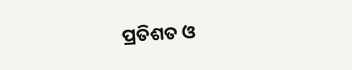ପ୍ରତିଶତ ଓ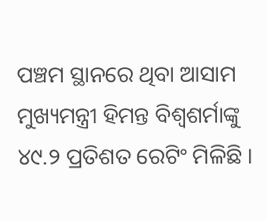ପଞ୍ଚମ ସ୍ଥାନରେ ଥିବା ଆସାମ ମୁଖ୍ୟମନ୍ତ୍ରୀ ହିମନ୍ତ ବିଶ୍ୱଶର୍ମାଙ୍କୁ ୪୯.୨ ପ୍ରତିଶତ ରେଟିଂ ମିଳିଛି ।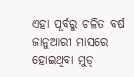ଏହା ପୂର୍ବରୁ ଚଳିତ ବର୍ଷ ଜାନୁଆରୀ ମାସରେ ହୋଇଥିବା ମୁଡ୍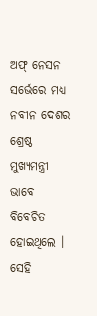ଅଫ୍ ନେସନ ସର୍ଭେରେ ମଧ୍ୟ ନବୀନ ଦେଶର ଶ୍ରେଷ୍ଠ ମୁଖ୍ୟମନ୍ତ୍ରୀ ଭାବେ ବିବେଚିତ ହୋଇଥିଲେ । ସେହି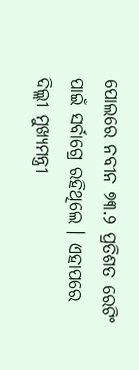ପୋଲରେ ନବୀନ ୭୩.୨ ପ୍ରତିଶତ ରେଟିଂ ପାଇଁ ସର୍ବାଗ୍ରେ ରହିଥିଲେ । ଏହାପରେ ଦିଲ୍ଲୀ ମୁଖ୍ୟମନ୍ତ୍ରୀ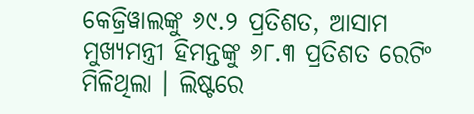କେଜ୍ରିୱାଲଙ୍କୁ ୬୯.୨ ପ୍ରତିଶତ, ଆସାମ ମୁଖ୍ୟମନ୍ତ୍ରୀ ହିମନ୍ତଙ୍କୁ ୬୮.୩ ପ୍ରତିଶତ ରେଟିଂ ମିଳିଥିଲା । ଲିଷ୍ଟରେ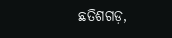ଛତିଶଗଡ଼,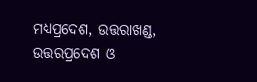ମଧ୍ୟପ୍ରଦେଶ, ଉତ୍ତରାଖଣ୍ଡ, ଉତ୍ତରପ୍ରଦେଶ ଓ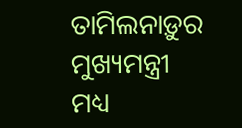ତାମିଲନାଡ଼ୁର ମୁଖ୍ୟମନ୍ତ୍ରୀ ମଧ୍ୟ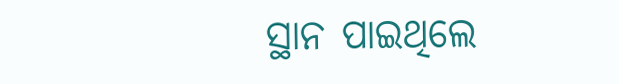ସ୍ଥାନ ପାଇଥିଲେ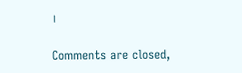।

Comments are closed,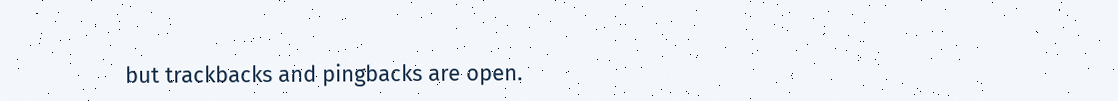but trackbacks and pingbacks are open.